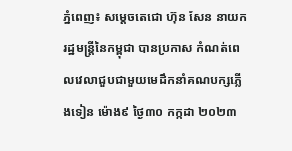ភ្នំពេញ៖ សម្ដេចតេជោ ហ៊ុន សែន នាយករដ្ឋមន្រ្តីនៃកម្ពុជា បានប្រកាស កំណត់ពេលវេលាជួបជាមួយមេដឹកនាំគណបក្សភ្លើងទៀន ម៉ោង៩ ថ្ងៃ៣០ កក្កដា ២០២៣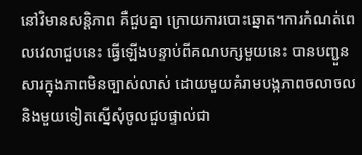នៅវិមានសន្តិភាព គឺជួបគ្នា ក្រោយការបោះឆ្នោត។ការកំណត់ពេលវេលាជួបនេះ ធ្វើឡើងបន្ទាប់ពីគណបក្សមួយនេះ បានបញ្ជួនសារក្នុងភាពមិនច្បាស់លាស់ ដោយមួយគំរាមបង្កភាពចលាចល និងមួយទៀតស្នើសុំចូលជួបផ្ទាល់ជា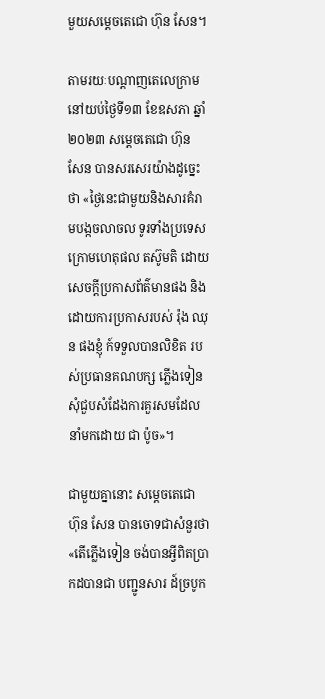មួយសម្ដេចតេជោ ហ៊ុន សែន។

តាមរយៈបណ្ដាញតេលេក្រាម នៅយប់ថ្ងៃទី១៣ ខែឧសភា ឆ្នាំ២០២៣ សម្ដេចតេជោ ហ៊ុន សែន បានសរសេរយ៉ាងដូច្នេះថា «ថ្ងៃនេះជាមួយនិងសារគំរាមបង្កចលាចល ទូរទាំងប្រទេសក្រោមហេតុផល តស៊ូមតិ ដោយសេចក្តីប្រកាសព័ត៌មានផង និង ដោយការប្រកាសរបស់ រ៉ុង ឈុន ផងខ្ញុំ ក៍ទទួលបានលិខិត របស់ប្រធានគណបក្ស ភ្លើងទៀន សុំជួបសំដែងការគួរសមដែល នាំមកដោយ ជា ប៉ូច»។

ជាមួយគ្នានោះ សម្ដេចតេជោ ហ៊ុន សែន បានចោទជាសំនួរថា «តើភ្លើងទៀន ចង់បានអ្វីពិតប្រាកដបានជា បញ្ជូនសារ ដ៍ច្របូក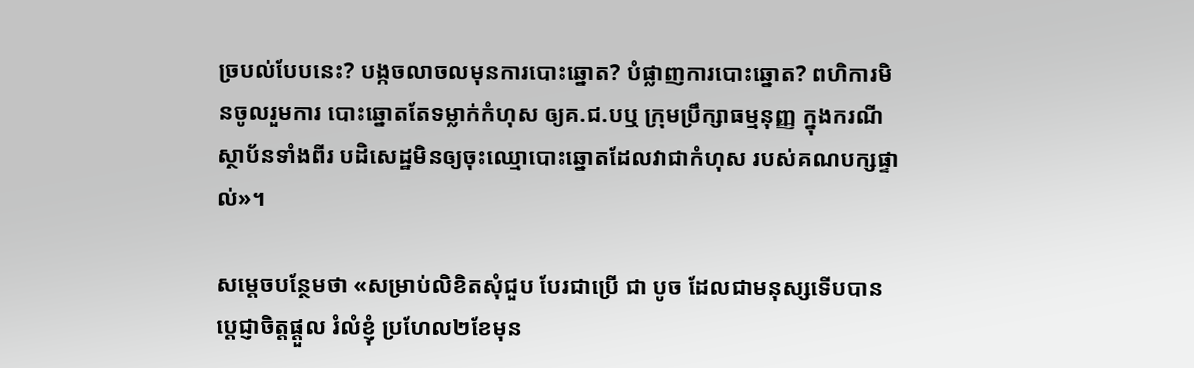ច្របល់បែបនេះ? បង្កចលាចលមុនការបោះឆ្នោត? បំផ្លាញការបោះឆ្នោត? ពហិការមិនចូលរួមការ បោះឆ្នោតតែទម្លាក់កំហុស ឲ្យគ.ជ.បឬ ក្រុមប្រឹក្សាធម្មនុញ្ញ ក្នុងករណីស្ថាប័នទាំងពីរ បដិសេដ្ឋមិនឲ្យចុះឈ្មោបោះឆ្នោតដែលវាជាកំហុស របស់គណបក្សផ្ទាល់»។

សម្ដេចបន្ថែមថា «សម្រាប់លិខិតសុំជួប បែរជាប្រើ ជា បូច ដែលជាមនុស្សទើបបានប្តេជ្ញាចិត្តផ្តួល រំលំខ្ញុំ ប្រហែល២ខែមុន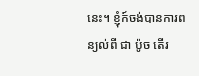នេះ។ ខ្ញុំក៍ចង់បានការពន្យល់ពី ជា ប៉ូច តើរ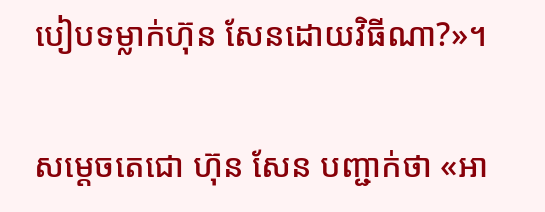បៀបទម្លាក់ហ៊ុន សែនដោយវិធីណា?»។

សម្ដេចតេជោ ហ៊ុន សែន បញ្ជាក់ថា «អា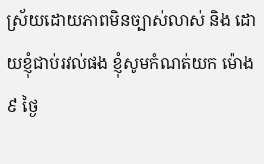ស្រ័យដោយភាពមិនច្បាស់លាស់ និង ដោយខ្ញុំជាប់រវល់ផង ខ្ញុំសូមកំណត់យក ម៉ោង៩ ថ្ងៃ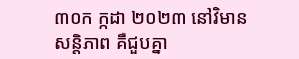៣០ក ក្កដា ២០២៣ នៅវិមានសន្តិភាព គឺជួបគ្នា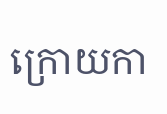ក្រោយកា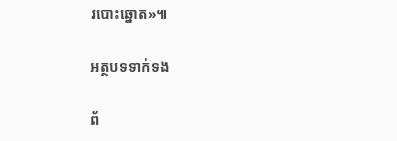របោះឆ្នោត»៕

អត្ថបទទាក់ទង

ព័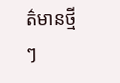ត៌មានថ្មីៗ